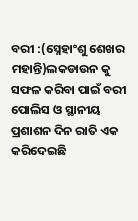ବରୀ :(ସ୍ନେହାଂଶୁ ଶେଖର ମହାନ୍ତି)ଲକଡାଉନ କୁ ସଫଳ କରିବା ପାଇଁ ବରୀ ପୋଲିସ ଓ ସ୍ଥାନୀୟ ପ୍ରଶାଶନ ଦିନ ରାତି ଏକ କରିଦେଇଛି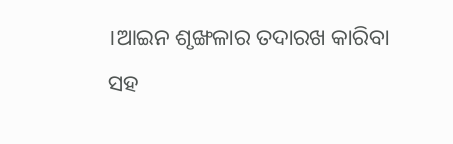।ଆଇନ ଶୃଙ୍ଖଳାର ତଦାରଖ କାରିବା ସହ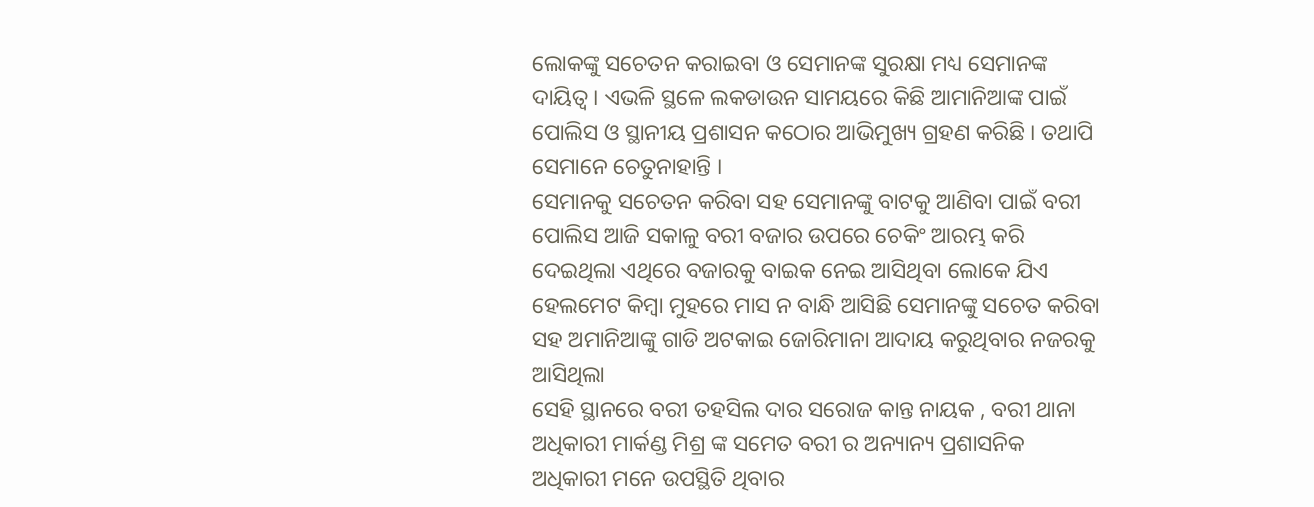ଲୋକଙ୍କୁ ସଚେତନ କରାଇବା ଓ ସେମାନଙ୍କ ସୁରକ୍ଷା ମଧ୍ୟ ସେମାନଙ୍କ ଦାୟିତ୍ୱ । ଏଭଳି ସ୍ଥଳେ ଲକଡାଉନ ସାମୟରେ କିଛି ଆମାନିଆଙ୍କ ପାଇଁ ପୋଲିସ ଓ ସ୍ଥାନୀୟ ପ୍ରଶାସନ କଠୋର ଆଭିମୁଖ୍ୟ ଗ୍ରହଣ କରିଛି । ତଥାପି ସେମାନେ ଚେତୁନାହାନ୍ତି ।
ସେମାନକୁ ସଚେତନ କରିବା ସହ ସେମାନଙ୍କୁ ବାଟକୁ ଆଣିବା ପାଇଁ ବରୀ ପୋଲିସ ଆଜି ସକାଳୁ ବରୀ ବଜାର ଉପରେ ଚେକିଂ ଆରମ୍ଭ କରି ଦେଇଥିଲା ଏଥିରେ ବଜାରକୁ ବାଇକ ନେଇ ଆସିଥିବା ଲୋକେ ଯିଏ ହେଲମେଟ କିମ୍ବା ମୁହରେ ମାସ ନ ବାନ୍ଧି ଆସିଛି ସେମାନଙ୍କୁ ସଚେତ କରିବା ସହ ଅମାନିଆଙ୍କୁ ଗାଡି ଅଟକାଇ ଜୋରିମାନା ଆଦାୟ କରୁଥିବାର ନଜରକୁ ଆସିଥିଲା
ସେହି ସ୍ଥାନରେ ବରୀ ତହସିଲ ଦାର ସରୋଜ କାନ୍ତ ନାୟକ , ବରୀ ଥାନା ଅଧିକାରୀ ମାର୍କଣ୍ଡ ମିଶ୍ର ଙ୍କ ସମେତ ବରୀ ର ଅନ୍ୟାନ୍ୟ ପ୍ରଶାସନିକ ଅଧିକାରୀ ମନେ ଉପସ୍ଥିତି ଥିବାର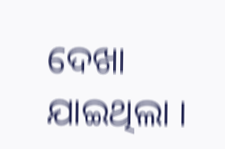ଦେଖା ଯାଇଥିଲା ।